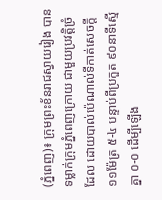(ភ្នំពេញ)៖ ក្រុមព្រះខ័នរាជស្វាយរៀង បានទម្លាក់ក្រុមភ្នំពេញក្រោយ ជាមួយប្រវត្តិច្រំដែល ដោយបាល់ប៉េណាល់ទីកាត់សេចក្ដី ១១ម៉ែត្រ ៥-៤ បន្ទាប់ពីប្រកួត ៩០នាទីស្មើគ្នា ០-០ ដើម្បីឡើង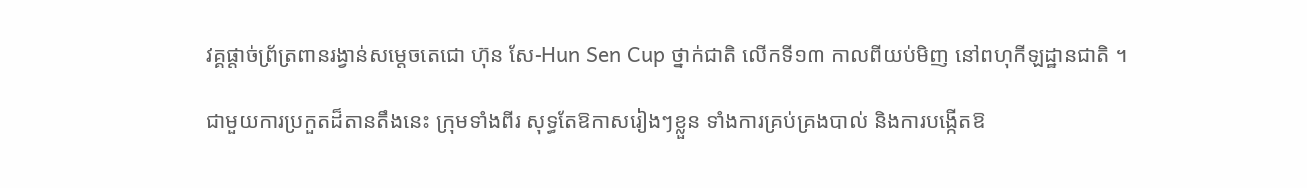វគ្គផ្ដាច់ព្រ័ត្រពានរង្វាន់សម្ដេចតេជោ ហ៊ុន សែ-Hun Sen Cup ថ្នាក់ជាតិ លើកទី១៣ កាលពីយប់មិញ នៅពហុកីឡដ្ឋានជាតិ ។

ជាមួយការប្រកួតដ៏តានតឹងនេះ ក្រុមទាំងពីរ សុទ្ធតែឱកាសរៀងៗខ្លួន ទាំងការគ្រប់គ្រងបាល់ និងការបង្កើតឱ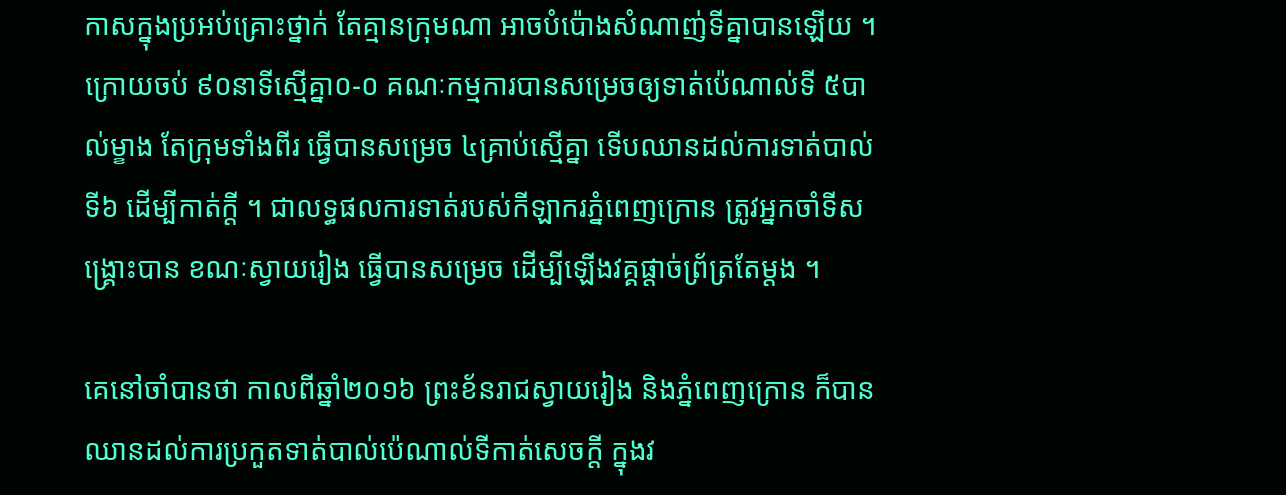កាសក្នុងប្រអប់គ្រោះថ្នាក់ តែគ្មានក្រុមណា អាចបំប៉ោងសំណាញ់ទីគ្នាបានឡើយ ។ ក្រោយចប់ ៩០នាទីស្មើគ្នា០-០ គណៈកម្មការបានសម្រេចឲ្យទាត់ប៉េណាល់ទី ៥បាល់ម្ខាង តែក្រុមទាំងពីរ ធ្វើបានសម្រេច ៤គ្រាប់ស្មើគ្នា ទើបឈានដល់ការទាត់បាល់ទី៦ ដើម្បីកាត់ក្ដី ។ ជាលទ្ធផលការទាត់របស់កីឡាករភ្នំពេញក្រោន ត្រូវអ្នកចាំទីសង្គ្រោះបាន ខណៈស្វាយរៀង ធ្វើបានសម្រេច ដើម្បីឡើងវគ្គផ្ដាច់ព្រ័ត្រតែម្ដង ។

គេនៅចាំបានថា កាលពីឆ្នាំ២០១៦ ព្រះខ័នរាជស្វាយរៀង និងភ្នំពេញក្រោន ក៏បានឈានដល់ការប្រកួតទាត់បាល់ប៉េណាល់ទីកាត់សេចក្ដី ក្នុងវ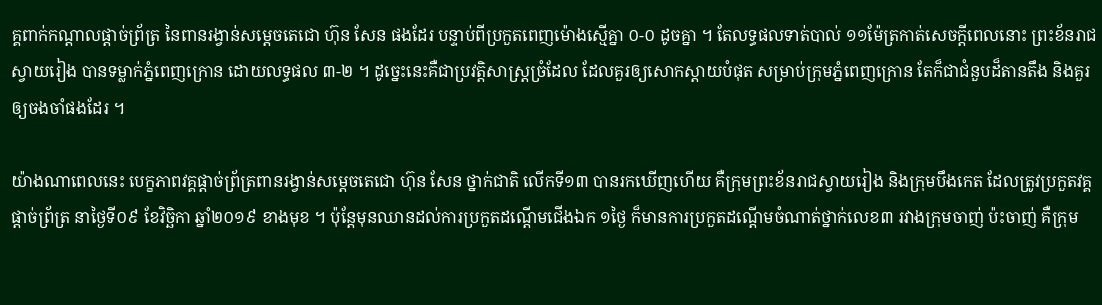គ្គពាក់កណ្ដាលផ្ដាច់ព្រ័ត្រ នៃពានរង្វាន់សម្ដេចតេជោ ហ៊ុន សែន ផងដែរ បន្ទាប់ពីប្រកួតពេញម៉ោងស្មើគ្នា ០-០ ដូចគ្នា ។ តែលទ្ធផលទាត់បាល់ ១១ម៉ែត្រកាត់សេចក្ដីពេលនោះ ព្រះខ័នរាជស្វាយរៀង បានទម្លាក់ភ្នំពេញក្រោន ដោយលទ្ធផល ៣-២ ។ ដូច្នេះនេះគឺជាប្រវត្តិសាស្ដ្រច្រំដែល ដែលគួរឲ្យសោកស្ដាយបំផុត សម្រាប់ក្រុមភ្នំពេញក្រោន តែក៏ជាជំនួបដ៏តានតឹង និងគួរឲ្យចងចាំផងដែរ ។

យ៉ាងណាពេលនេះ បេក្ខភាពវគ្គផ្ដាច់ព្រ័ត្រពានរង្វាន់សម្ដេចតេជោ ហ៊ុន សែន ថ្នាក់ជាតិ លើកទី១៣ បានរកឃើញហើយ គឺក្រុមព្រះខ័នរាជស្វាយរៀង និងក្រុមបឹងកេត ដែលត្រូវប្រកួតវគ្គផ្ដាច់ព្រ័ត្រ នាថ្ងៃទី០៩ ខែវិច្ឆិកា ឆ្នាំ២០១៩ ខាងមុខ ។ ប៉ុន្ដែមុនឈានដល់ការប្រកួតដណ្ដើមជើងឯក ១ថ្ងៃ ក៏មានការប្រកួតដណ្ដើមចំណាត់ថ្នាក់លេខ៣ រវាងក្រុមចាញ់ ប៉ះចាញ់ គឺក្រុម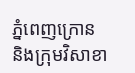ភ្នំពេញក្រោន និងក្រុមវិសាខា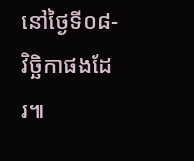នៅថ្ងៃទី០៨-វិច្ឆិកាផងដែរ៕